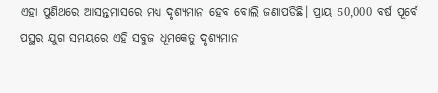ଏହା ପୁଣିଥରେ ଆସନ୍ତମାସରେ ମଧ୍ୟ ଦୃଶ୍ୟମାନ ହେବ ବୋଲି ଜଣାପଡିଛି। ପ୍ରାୟ 50,000 ବର୍ଷ ପୂର୍ବେ ପସ୍ଥର ଯୁଗ ସମୟରେ ଏହି ସବୁଜ ଧୂମକେତୁ ଦୃଶ୍ୟମାନ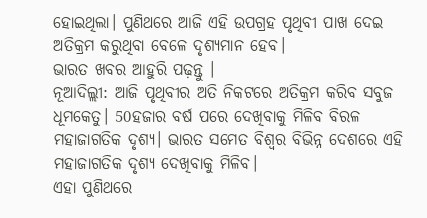ହୋଇଥିଲା। ପୁଣିଥରେ ଆଜି ଏହି ଉପଗ୍ରହ ପୃଥିବୀ ପାଖ ଦେଇ ଅତିକ୍ରମ କରୁଥିବା ବେଳେ ଦୃଶ୍ୟମାନ ହେବ।
ଭାରତ ଖବର ଆହୁରି ପଢ଼ନ୍ତୁ ।
ନୂଆଦିଲ୍ଲୀ: ଆଜି ପୃଥିବୀର ଅତି ନିକଟରେ ଅତିକ୍ରମ କରିବ ସବୁଜ ଧୂମକେତୁ। 50ହଜାର ବର୍ଷ ପରେ ଦେଖିବାକୁ ମିଳିବ ବିରଳ ମହାଜାଗତିକ ଦୃଶ୍ୟ। ଭାରତ ସମେତ ବିଶ୍ବର ବିଭିନ୍ନ ଦେଶରେ ଏହି ମହାଜାଗତିକ ଦୃଶ୍ୟ ଦେଖିବାକୁ ମିଳିବ।
ଏହା ପୁଣିଥରେ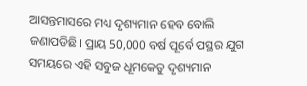ଆସନ୍ତମାସରେ ମଧ୍ୟ ଦୃଶ୍ୟମାନ ହେବ ବୋଲି ଜଣାପଡିଛି। ପ୍ରାୟ 50,000 ବର୍ଷ ପୂର୍ବେ ପସ୍ଥର ଯୁଗ ସମୟରେ ଏହି ସବୁଜ ଧୂମକେତୁ ଦୃଶ୍ୟମାନ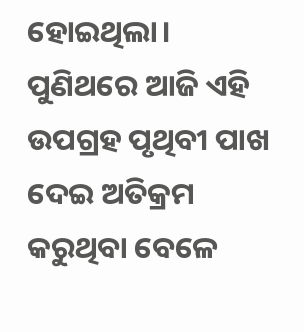ହୋଇଥିଲା। ପୁଣିଥରେ ଆଜି ଏହି ଉପଗ୍ରହ ପୃଥିବୀ ପାଖ ଦେଇ ଅତିକ୍ରମ କରୁଥିବା ବେଳେ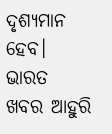ଦୃଶ୍ୟମାନ ହେବ।
ଭାରତ ଖବର ଆହୁରି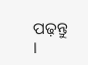ପଢ଼ନ୍ତୁ ।